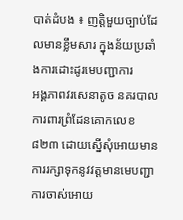បាត់ដំបង ៖ ញត្តិមួយច្បាប់ដែលមានខ្លឹមសារ ក្នុងន័យប្រឆាំងការដោះដូរមេបញ្ជាការ
អង្គភាពវរសេនាតូច នគរបាលការពារព្រំដែនគោកលេខ ៨២៣ ដោយស្នើសុំអោយមានការរក្សាទុកនូវវត្តមានមេបញ្ជាការចាស់អោយ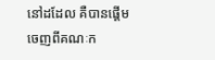នៅដដែល គឺបានផ្តើមចេញពីគណៈក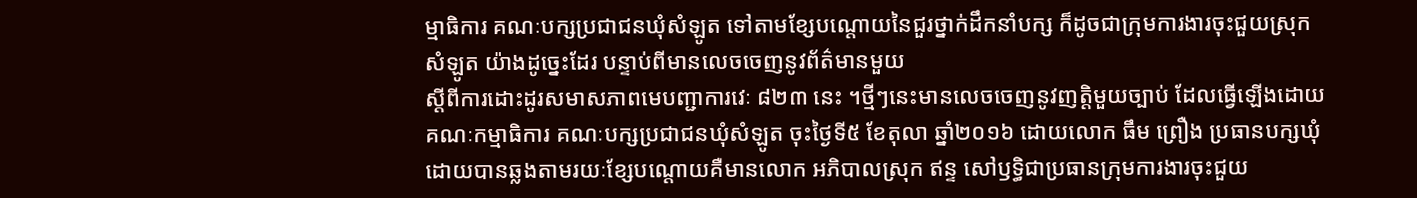ម្មាធិការ គណៈបក្សប្រជាជនឃុំសំឡូត ទៅតាមខ្សែបណ្តោយនៃជួរថ្នាក់ដឹកនាំបក្ស ក៏ដូចជាក្រុមការងារចុះជួយស្រុកសំឡូត យ៉ាងដូច្នេះដែរ បន្ទាប់ពីមានលេចចេញនូវព័ត៌មានមួយ
ស្តីពីការដោះដូរសមាសភាពមេបញ្ជាការវេៈ ៨២៣ នេះ ។ថ្មីៗនេះមានលេចចេញនូវញត្តិមួយច្បាប់ ដែលធ្វើឡើងដោយគណៈកម្មាធិការ គណៈបក្សប្រជាជនឃុំសំឡូត ចុះថ្ងៃទី៥ ខែតុលា ឆ្នាំ២០១៦ ដោយលោក ធឹម ព្រឿង ប្រធានបក្សឃុំ ដោយបានឆ្លងតាមរយៈខ្សែបណ្តោយគឺមានលោក អភិបាលស្រុក ឥន្ទ សៅឫទ្ធិជាប្រធានក្រុមការងារចុះជួយ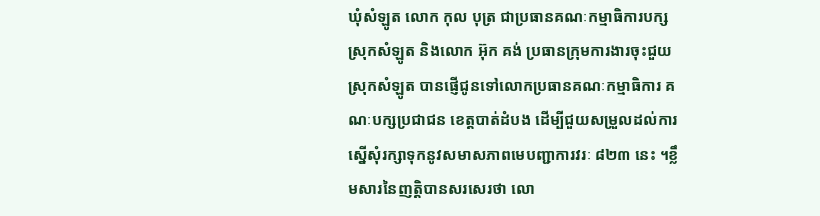ឃុំសំឡូត លោក កុល បុត្រ ជាប្រធានគណៈកម្មាធិការបក្សស្រុកសំឡូត និងលោក អ៊ុក គង់ ប្រធានក្រុមការងារចុះជួយស្រុកសំឡូត បានផ្ញើជូនទៅលោកប្រធានគណៈកម្មាធិការ គណៈបក្សប្រជាជន ខេត្តបាត់ដំបង ដើម្បីជួយសម្រួលដល់ការស្នើសុំរក្សាទុកនូវសមាសភាពមេបញ្ជាការវរៈ ៨២៣ នេះ ។ខ្លឹមសារនៃញត្តិបានសរសេរថា លោ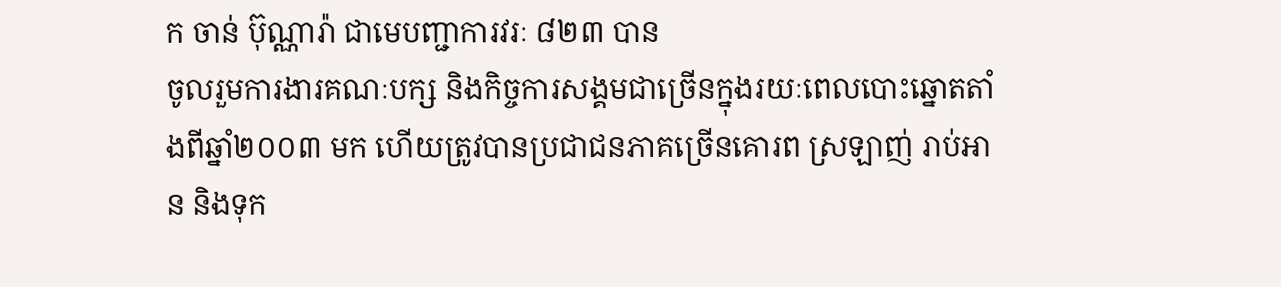ក ចាន់ ប៊ុណ្ណារ៉ា ជាមេបញ្ជាការវរៈ ៨២៣ បាន
ចូលរួមការងារគណៈបក្ស និងកិច្ចការសង្គមជាច្រើនក្នុងរយៈពេលបោះឆ្នោតតាំងពីឆ្នាំ២០០៣ មក ហើយត្រូវបានប្រជាជនភាគច្រើនគោរព ស្រឡាញ់ រាប់អាន និងទុក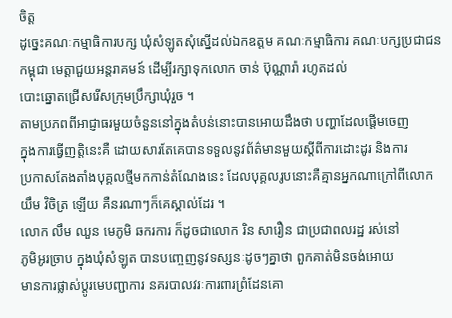ចិត្ត
ដូច្នេះគណៈកម្មាធិការបក្ស ឃុំសំឡូតសុំស្នើដល់ឯកឧត្តម គណៈកម្មាធិការ គណៈបក្សប្រជាជនកម្ពុជា មេត្តាជួយអន្តរាគមន៍ ដើម្បីរក្សាទុកលោក ចាន់ ប៊ុណ្ណារ៉ា រហូតដល់
បោះឆ្នោតជ្រើសរើសក្រុមប្រឹក្សាឃុំរួច ។
តាមប្រភពពីអាជ្ញាធរមួយចំនួននៅក្នុងតំបន់នោះបានអោយដឹងថា បញ្ហាដែលផ្តើមចេញ
ក្នុងការធ្វើញត្តិនេះគឺ ដោយសារតែគេបានទទួលនូវព័ត៌មានមួយស្តីពីការដោះដូរ និងការ
ប្រកាសតែងតាំងបុគ្គលថ្មីមកកាន់តំណែងនេះ ដែលបុគ្គលរូបនោះគឺគ្មានអ្នកណាក្រៅពីលោក យឹម វិចិត្រ ឡើយ គឺនរណាៗក៏គេស្គាល់ដែរ ។
លោក លឹម ឈួន មេភូមិ ឆករការ ក៏ដូចជាលោក រិន សារឿន ជាប្រជាពលរដ្ឋ រស់នៅ
ភូមិអូរច្រាប ក្នុងឃុំសំឡូត បានបញ្ចេញនូវទស្សនៈដូចៗគ្នាថា ពួកគាត់មិនចង់អោយ
មានការផ្លាស់ប្តូរមេបញ្ជាការ នគរបាលវរៈការពារព្រំដែនគោ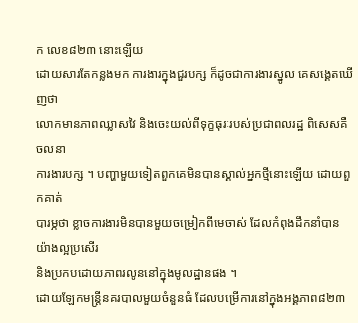ក លេខ៨២៣ នោះឡើយ
ដោយសារតែកន្លងមក ការងារក្នុងជួរបក្ស ក៏ដូចជាការងារស្នូល គេសង្គេតឃើញថា
លោកមានភាពឈ្លាសវៃ និងចេះយល់ពីទុក្ខធុរៈរបស់ប្រជាពលរដ្ឋ ពិសេសគឺចលនា
ការងារបក្ស ។ បញ្ហាមួយទៀតពួកគេមិនបានស្គាល់អ្នកថ្មីនោះឡើយ ដោយពួកគាត់
បារម្ភថា ខ្លាចការងារមិនបានមួយចម្រៀកពីមេចាស់ ដែលកំពុងដឹកនាំបានយ៉ាងល្អប្រសើរ
និងប្រកបដោយភាពរលូននៅក្នុងមូលដ្ឋានផង ។
ដោយឡែកមន្ត្រីនគរបាលមួយចំនួនធំ ដែលបម្រើការនៅក្នុងអង្គភាព៨២៣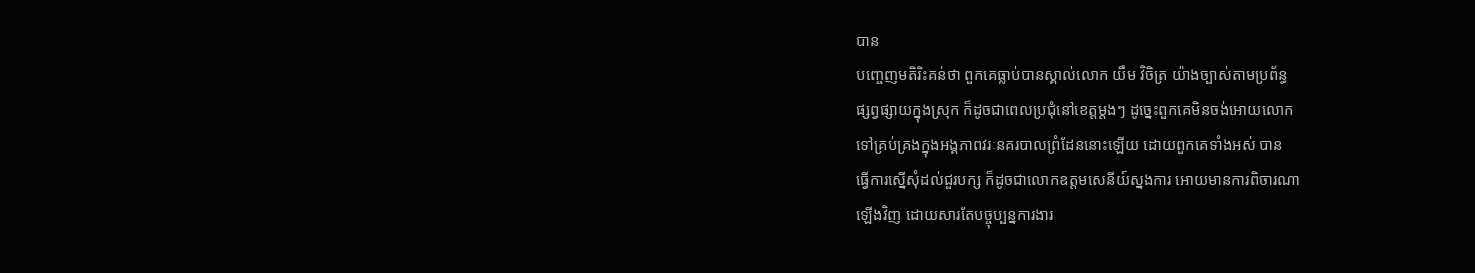បាន
បញ្ចេញមតិរិះគន់ថា ពួកគេធ្លាប់បានស្គាល់លោក យឹម វិចិត្រ យ៉ាងច្បាស់តាមប្រព័ន្ធ
ផ្សព្វផ្សាយក្នុងស្រុក ក៏ដូចជាពេលប្រជុំនៅខេត្តម្តងៗ ដូច្នេះពួកគេមិនចង់អោយលោក
ទៅគ្រប់គ្រងក្នុងអង្គភាពវរៈនគរបាលព្រំដែននោះឡើយ ដោយពួកគេទាំងអស់ បាន
ធ្វើការស្នើសុំដល់ជួរបក្ស ក៏ដូចជាលោកឧត្តមសេនីយ៍ស្នងការ អោយមានការពិចារណា
ឡើងវិញ ដោយសារតែបច្ចុប្បន្នការងារ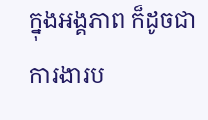ក្នុងអង្គភាព ក៏ដូចជាការងារប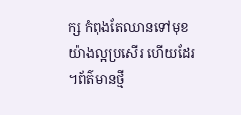ក្ស កំពុងតែឈានទៅមុខយ៉ាងល្អប្រសើរ ហើយដែរ ។ព័ត៌មានថ្មី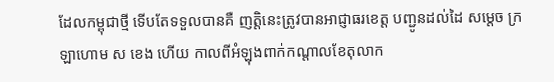ដែលកម្ពុជាថ្មី ទើបតែទទួលបានគឺ ញត្តិនេះត្រូវបានអាជ្ញាធរខេត្ត បញ្ជូនដល់ដៃ សម្តេច ក្រឡាហោម ស ខេង ហើយ កាលពីអំឡុងពាក់កណ្តាលខែតុលាក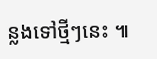ន្លងទៅថ្មីៗនេះ ៕